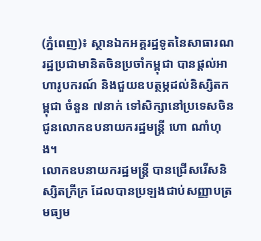(ភ្នំពេញ)៖ ស្ថានឯកអគ្គរដ្ឋទូតនៃសាធារណរដ្ឋប្រជាមានិតចិនប្រចាំកម្ពុជា បានផ្ដល់អាហារូបករណ៍ និងជួយឧបត្ថម្ភដល់និស្សិតកម្ពុជា ចំនួន ៧នាក់ ទៅសិក្សានៅប្រទេសចិន ជូនលោកឧបនាយករដ្ឋមន្ត្រី ហោ ណាំហុង។
លោកឧបនាយករដ្ឋមន្ត្រី បានជ្រើសរើសនិស្សិតក្រីក្រ ដែលបានប្រឡងជាប់សញ្ញាបត្រមធ្យម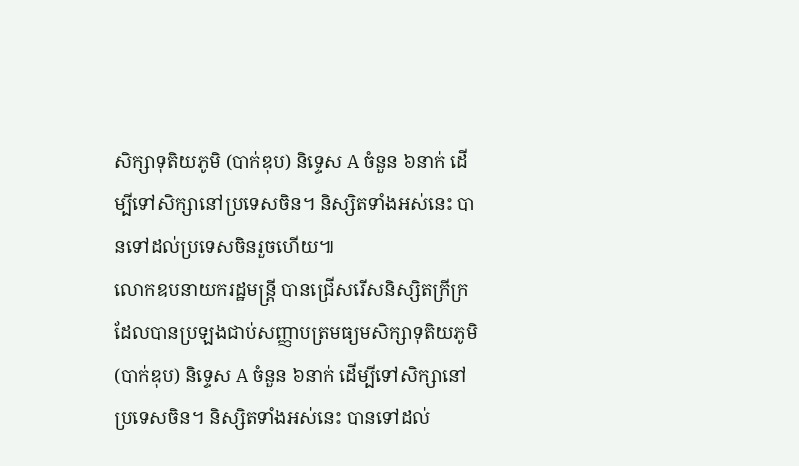សិក្សាទុតិយភូមិ (បាក់ឌុប) និទ្ទេស A ចំនួន ៦នាក់ ដើម្បីទៅសិក្សានៅប្រទេសចិន។ និស្សិតទាំងអស់នេះ បានទៅដល់ប្រទេសចិនរួចហើយ៕
លោកឧបនាយករដ្ឋមន្ត្រី បានជ្រើសរើសនិស្សិតក្រីក្រ ដែលបានប្រឡងជាប់សញ្ញាបត្រមធ្យមសិក្សាទុតិយភូមិ (បាក់ឌុប) និទ្ទេស A ចំនួន ៦នាក់ ដើម្បីទៅសិក្សានៅប្រទេសចិន។ និស្សិតទាំងអស់នេះ បានទៅដល់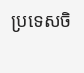ប្រទេសចិ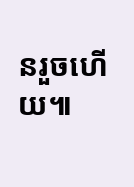នរួចហើយ៕